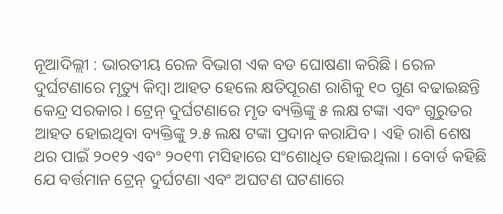ନୂଆଦିଲ୍ଲୀ : ଭାରତୀୟ ରେଳ ବିଭାଗ ଏକ ବଡ ଘୋଷଣା କରିଛି । ରେଳ ଦୁର୍ଘଟଣାରେ ମୃତ୍ୟୁ କିମ୍ବା ଆହତ ହେଲେ କ୍ଷତିପୂରଣ ରାଶିକୁ ୧୦ ଗୁଣ ବଢାଇଛନ୍ତି କେନ୍ଦ୍ର ସରକାର । ଟ୍ରେନ୍ ଦୁର୍ଘଟଣାରେ ମୃତ ବ୍ୟକ୍ତିଙ୍କୁ ୫ ଲକ୍ଷ ଟଙ୍କା ଏବଂ ଗୁରୁତର ଆହତ ହୋଇଥିବା ବ୍ୟକ୍ତିଙ୍କୁ ୨.୫ ଲକ୍ଷ ଟଙ୍କା ପ୍ରଦାନ କରାଯିବ । ଏହି ରାଶି ଶେଷ ଥର ପାଇଁ ୨୦୧୨ ଏବଂ ୨୦୧୩ ମସିହାରେ ସଂଶୋଧିତ ହୋଇଥିଲା । ବୋର୍ଡ କହିଛି ଯେ ବର୍ତ୍ତମାନ ଟ୍ରେନ୍ ଦୁର୍ଘଟଣା ଏବଂ ଅଘଟଣ ଘଟଣାରେ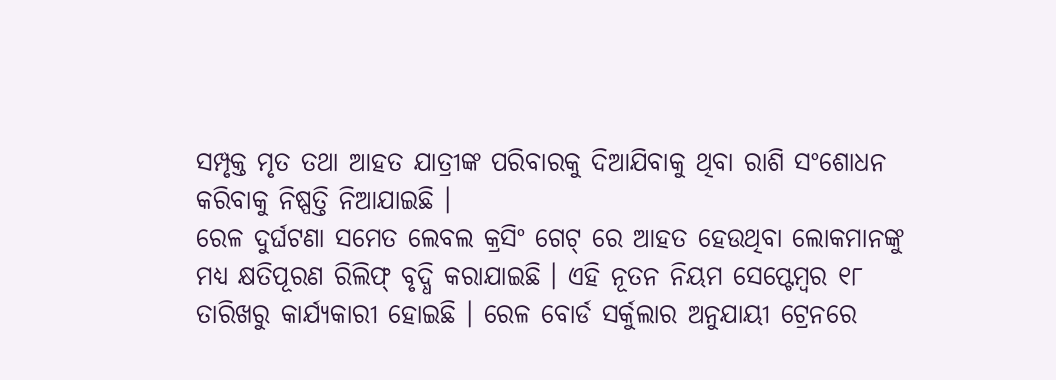ସମ୍ପୃକ୍ତ ମୃତ ତଥା ଆହତ ଯାତ୍ରୀଙ୍କ ପରିବାରକୁ ଦିଆଯିବାକୁ ଥିବା ରାଶି ସଂଶୋଧନ କରିବାକୁ ନିଷ୍ପତ୍ତି ନିଆଯାଇଛି ।
ରେଳ ଦୁର୍ଘଟଣା ସମେତ ଲେବଲ କ୍ରସିଂ ଗେଟ୍ ରେ ଆହତ ହେଉଥିବା ଲୋକମାନଙ୍କୁ ମଧ୍ୟ କ୍ଷତିପୂରଣ ରିଲିଫ୍ ବୃଦ୍ଧି କରାଯାଇଛି । ଏହି ନୂତନ ନିୟମ ସେପ୍ଟେମ୍ବର ୧୮ ତାରିଖରୁ କାର୍ଯ୍ୟକାରୀ ହୋଇଛି । ରେଳ ବୋର୍ଡ ସର୍କୁଲାର ଅନୁଯାୟୀ ଟ୍ରେନରେ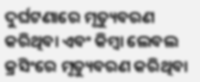ଦୁର୍ଘଟଣାରେ ମୃତ୍ୟୁବରଣ କରିଥିବା ଏବଂ କିମ୍ବା ଲେବଲ କ୍ରସିଂରେ ମୃତ୍ୟୁବରଣ କରିଥିବା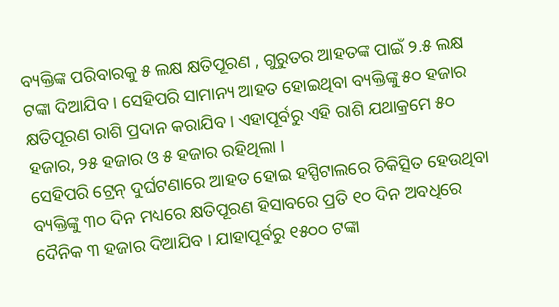ବ୍ୟକ୍ତିଙ୍କ ପରିବାରକୁ ୫ ଲକ୍ଷ କ୍ଷତିପୂରଣ , ଗୁରୁତର ଆହତଙ୍କ ପାଇଁ ୨.୫ ଲକ୍ଷ ଟଙ୍କା ଦିଆଯିବ । ସେହିପରି ସାମାନ୍ୟ ଆହତ ହୋଇଥିବା ବ୍ୟକ୍ତିଙ୍କୁ ୫୦ ହଜାର କ୍ଷତିପୂରଣ ରାଶି ପ୍ରଦାନ କରାଯିବ । ଏହାପୂର୍ବରୁ ଏହି ରାଶି ଯଥାକ୍ରମେ ୫୦ ହଜାର, ୨୫ ହଜାର ଓ ୫ ହଜାର ରହିଥିଲା ।
ସେହିପରି ଟ୍ରେନ୍ ଦୁର୍ଘଟଣାରେ ଆହତ ହୋଇ ହସ୍ପିଟାଲରେ ଚିକିତ୍ସିତ ହେଉଥିବା ବ୍ୟକ୍ତିଙ୍କୁ ୩୦ ଦିନ ମଧ୍ୟରେ କ୍ଷତିପୂରଣ ହିସାବରେ ପ୍ରତି ୧୦ ଦିନ ଅବଧିରେ ଦୈନିକ ୩ ହଜାର ଦିଆଯିବ । ଯାହାପୂର୍ବରୁ ୧୫୦୦ ଟଙ୍କା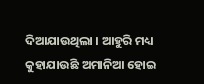ଦିଆଯାଉଥିଲା । ଆହୁରି ମଧ୍ୟ କୁହାଯାଉଛି ଅମାନିଆ ହୋଇ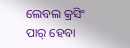ଲେବଲ କ୍ରସିଂ ପାର୍ ହେବା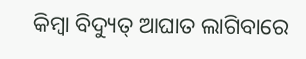କିମ୍ବା ବିଦ୍ୟୁତ୍ ଆଘାତ ଲାଗିବାରେ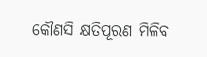କୌଣସି କ୍ଷତିପୂରଣ ମିଳିବ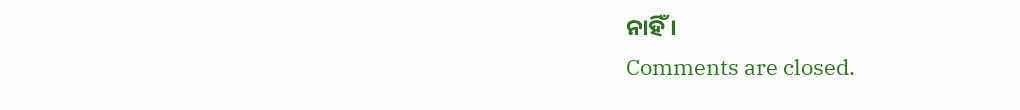ନାହିଁ ।
Comments are closed.